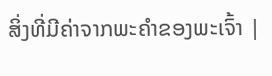ສິ່ງທີ່ມີຄ່າຈາກພະຄຳຂອງພະເຈົ້າ |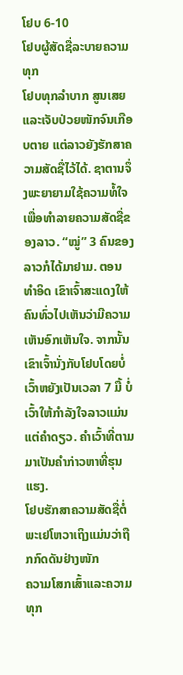ໂຢບ 6-10
ໂຢບຜູ້ສັດຊື່ລະບາຍຄວາມທຸກ
ໂຢບທຸກລຳບາກ ສູນເສຍ ແລະເຈັບປ່ວຍໜັກຈົນເກືອບຕາຍ ແຕ່ລາວຍັງຮັກສາຄວາມສັດຊື່ໄວ້ໄດ້. ຊາຕານຈຶ່ງພະຍາຍາມໃຊ້ຄວາມທໍ້ໃຈເພື່ອທຳລາຍຄວາມສັດຊື່ຂອງລາວ. “ໝູ່” 3 ຄົນຂອງລາວກໍໄດ້ມາຢາມ. ຕອນທຳອິດ ເຂົາເຈົ້າສະແດງໃຫ້ຄົນທົ່ວໄປເຫັນວ່າມີຄວາມເຫັນອົກເຫັນໃຈ. ຈາກນັ້ນ ເຂົາເຈົ້ານັ່ງກັບໂຢບໂດຍບໍ່ເວົ້າຫຍັງເປັນເວລາ 7 ມື້ ບໍ່ເວົ້າໃຫ້ກຳລັງໃຈລາວແມ່ນແຕ່ຄຳດຽວ. ຄຳເວົ້າທີ່ຕາມມາເປັນຄຳກ່າວຫາທີ່ຮຸນແຮງ.
ໂຢບຮັກສາຄວາມສັດຊື່ຕໍ່ພະເຢໂຫວາເຖິງແມ່ນວ່າຖືກກົດດັນຢ່າງໜັກ
ຄວາມໂສກເສົ້າແລະຄວາມທຸກ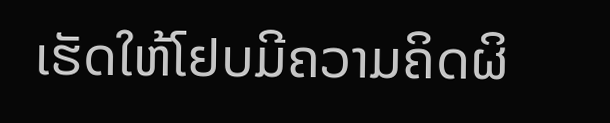ເຮັດໃຫ້ໂຢບມີຄວາມຄິດຜິ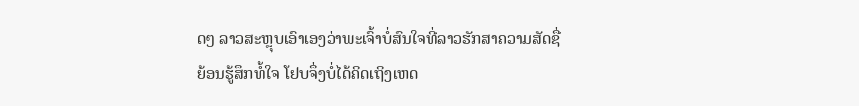ດໆ ລາວສະຫຼຸບເອົາເອງວ່າພະເຈົ້າບໍ່ສົນໃຈທີ່ລາວຮັກສາຄວາມສັດຊື່
ຍ້ອນຮູ້ສຶກທໍ້ໃຈ ໂຢບຈຶ່ງບໍ່ໄດ້ຄິດເຖິງເຫດ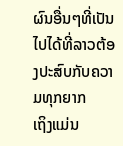ຜົນອື່ນໆທີ່ເປັນໄປໄດ້ທີ່ລາວຕ້ອງປະສົບກັບຄວາມທຸກຍາກ
ເຖິງແມ່ນ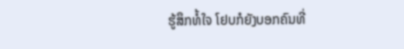ຮູ້ສຶກທໍ້ໃຈ ໂຢບກໍຍັງບອກຄົນທີ່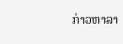ກ່າວຫາລາ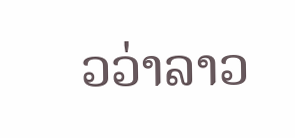ວວ່າລາວ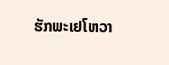ຮັກພະເຢໂຫວາ